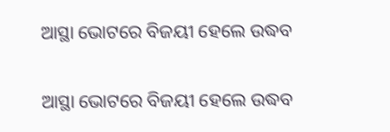ଆସ୍ଥା ଭୋଟରେ ବିଜୟୀ ହେଲେ ଉଦ୍ଧବ

ଆସ୍ଥା ଭୋଟରେ ବିଜୟୀ ହେଲେ ଉଦ୍ଧବ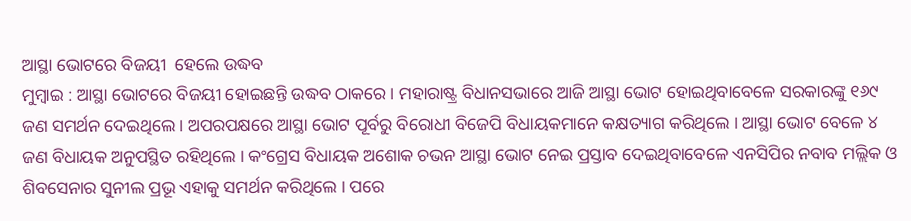ଆସ୍ଥା ଭୋଟରେ ବିଜୟୀ  ହେଲେ ଉଦ୍ଧବ
ମୁମ୍ବାଇ : ଆସ୍ଥା ଭୋଟରେ ବିଜୟୀ ହୋଇଛନ୍ତି ଉଦ୍ଧବ ଠାକରେ । ମହାରାଷ୍ଟ୍ର ବିଧାନସଭାରେ ଆଜି ଆସ୍ଥା ଭୋଟ ହୋଇଥିବାବେଳେ ସରକାରଙ୍କୁ ୧୬୯ ଜଣ ସମର୍ଥନ ଦେଇଥିଲେ । ଅପରପକ୍ଷରେ ଆସ୍ଥା ଭୋଟ ପୂର୍ବରୁ ବିରୋଧୀ ବିଜେପି ବିଧାୟକମାନେ କକ୍ଷତ୍ୟାଗ କରିଥିଲେ । ଆସ୍ଥା ଭୋଟ ବେଳେ ୪ ଜଣ ବିଧାୟକ ଅନୁପସ୍ଥିତ ରହିଥିଲେ । କଂଗ୍ରେସ ବିଧାୟକ ଅଶୋକ ଚଭନ ଆସ୍ଥା ଭୋଟ ନେଇ ପ୍ରସ୍ତାବ ଦେଇଥିବାବେଳେ ଏନସିପିର ନବାବ ମଲ୍ଲିକ ଓ ଶିବସେନାର ସୁନୀଲ ପ୍ରଭୂ ଏହାକୁ ସମର୍ଥନ କରିଥିଲେ । ପରେ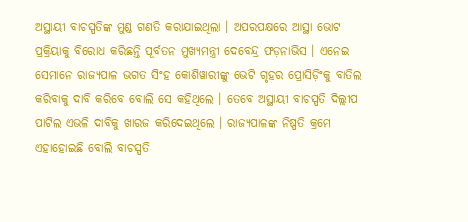ଅସ୍ଥାୟୀ ବାଚସ୍ପତିଙ୍କ ମୁଣ୍ଡ ଗଣତି କରାଯାଇଥିଲା । ଅପରପକ୍ଷରେ ଆସ୍ଥା ଭୋଟ ପ୍ରକ୍ରିୟାକୁ ବିରୋଧ କରିଛନ୍ତି ପୂର୍ବତନ ମୁଖ୍ୟମନ୍ତ୍ରୀ ଦେବେନ୍ଦ୍ର ଫଡ଼ନାଭିସ । ଏନେଇ ସେମାନେ ରାଜ୍ୟପାଳ ଭଗତ ସିଂହ କୋଶିୱାରୀଙ୍କୁ ଭେଟି ଗୃହର ପ୍ରୋସିଡ଼ିଂକୁ ବାତିଲ କରିବାକୁ ଦାବି କରିବେ ବୋଲି ସେ କହିଥିଲେ । ତେବେ ଅସ୍ଥାୟୀ ବାଚସ୍ପତି ଦିଲ୍ଲୀପ ପାଟିଲ ଏଭଳି ଦାବିକୁ ଖାରଜ କରିଦେଇଥିଲେ । ରାଜ୍ୟପାଳଙ୍କ ନିଷ୍ପତି କ୍ରମେ ଏହାହୋଇଛି ବୋଲି ବାଚସ୍ପତି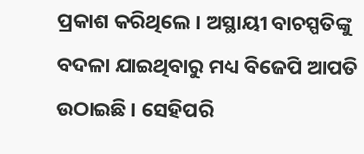ପ୍ରକାଶ କରିଥିଲେ । ଅସ୍ଥାୟୀ ବାଚସ୍ପତିଙ୍କୁ ବଦଳା ଯାଇଥିବାରୁ ମଧ୍ୟ ବିଜେପି ଆପତି ଉଠାଇଛି । ସେହିପରି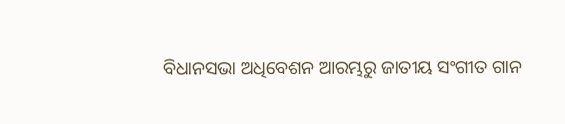ବିଧାନସଭା ଅଧିବେଶନ ଆରମ୍ଭରୁ ଜାତୀୟ ସଂଗୀତ ଗାନ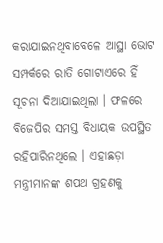କରାଯାଇନଥିବାବେଳେ ଆସ୍ଥା ଭୋଟ ସମ୍ପର୍କରେ ରାତି ଗୋଟାଏରେ ହିଁ ସୂଚନା ଦିଆଯାଇଥିଲା । ଫଳରେ ବିଜେପିର ସମସ୍ତ ବିଧାୟକ ଉପସ୍ଥିତ ରହିପାରିନଥିଲେ । ଏହାଛଡ଼ା ମନ୍ତ୍ରୀମାନଙ୍କ ଶପଥ ଗ୍ରହଣକୁ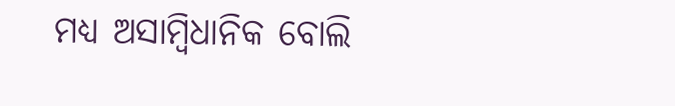ମଧ୍ୟ ଅସାମ୍ବିଧାନିକ ବୋଲି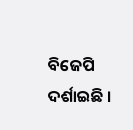ବିଜେପି ଦର୍ଶାଇଛି ।